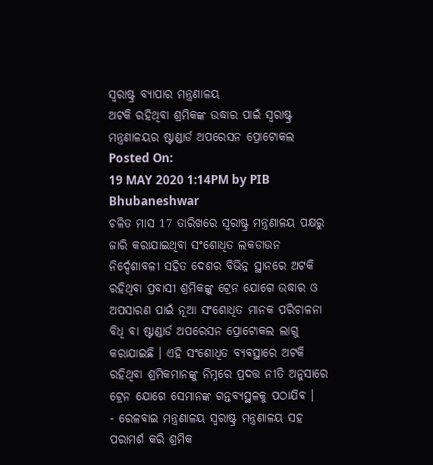ସ୍ଵରାଷ୍ଟ୍ର ବ୍ୟାପାର ମନ୍ତ୍ରଣାଳୟ
ଅଟକି ରହିଥିବା ଶ୍ରମିକଙ୍କ ଉଦ୍ଧାର ପାଇଁ ସ୍ୱରାଷ୍ଟ୍ର ମନ୍ତ୍ରଣାଳୟର ଷ୍ଟାଣ୍ଡାର୍ଡ ଅପରେସନ ପ୍ରୋଟୋକଲ
Posted On:
19 MAY 2020 1:14PM by PIB Bhubaneshwar
ଚଳିତ ମାସ 17 ତାରିଖରେ ସ୍ୱରାଷ୍ଟ୍ର ମନ୍ତ୍ରଣାଳୟ ପକ୍ଷରୁ ଜାରି କରାଯାଇଥିବା ସଂଶୋଧିତ ଲକଡାଉନ ନିର୍ଦ୍ଦେଶାବଳୀ ସହିତ ଦେଶର ବିଭିନ୍ନ ସ୍ଥାନରେ ଅଟକି ରହିଥିବା ପ୍ରବାସୀ ଶ୍ରମିକଙ୍କୁ ଟ୍ରେନ ଯୋଗେ ଉଦ୍ଧାର ଓ ଅପସାରଣ ପାଇଁ ନୂଆ ସଂଶୋଧିତ ମାନକ ପରିଚାଳନା ବିଧି ବା ଷ୍ଟାଣ୍ଡାର୍ଡ ଅପରେସନ ପ୍ରୋଟୋକଲ ଲାଗୁ କରାଯାଇଛି । ଏହି ସଂଶୋଧିତ ବ୍ୟବସ୍ଥାରେ ଅଟକି ରହିଥିବା ଶ୍ରମିକମାନଙ୍କୁ ନିମ୍ନରେ ପ୍ରଦତ୍ତ ନୀତି ଅନୁସାରେ ଟ୍ରେନ ଯୋଗେ ସେମାନଙ୍କ ଗନ୍ତବ୍ୟସ୍ଥଳକୁ ପଠାଯିବ ।
- ରେଳବାଇ ମନ୍ତ୍ରଣାଳୟ ସ୍ୱରାଷ୍ଟ୍ର ମନ୍ତ୍ରଣାଳୟ ସହ ପରାମର୍ଶ କରି ଶ୍ରମିକ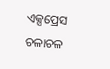ଏକ୍ସପ୍ରେସ ଚଳାଚଳ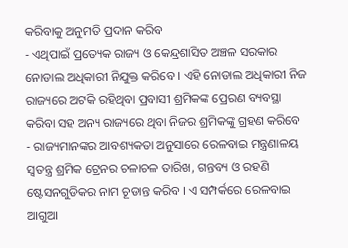କରିବାକୁ ଅନୁମତି ପ୍ରଦାନ କରିବ
- ଏଥିପାଇଁ ପ୍ରତ୍ୟେକ ରାଜ୍ୟ ଓ କେନ୍ଦ୍ରଶାସିତ ଅଞ୍ଚଳ ସରକାର ନୋଡାଲ ଅଧିକାରୀ ନିଯୁକ୍ତ କରିବେ । ଏହି ନୋଡାଲ ଅଧିକାରୀ ନିଜ ରାଜ୍ୟରେ ଅଟକି ରହିଥିବା ପ୍ରବାସୀ ଶ୍ରମିକଙ୍କ ପ୍ରେରଣ ବ୍ୟବସ୍ଥା କରିବା ସହ ଅନ୍ୟ ରାଜ୍ୟରେ ଥିବା ନିଜର ଶ୍ରମିକଙ୍କୁ ଗ୍ରହଣ କରିବେ
- ରାଜ୍ୟମାନଙ୍କର ଆବଶ୍ୟକତା ଅନୁସାରେ ରେଳବାଇ ମନ୍ତ୍ରଣାଳୟ ସ୍ୱତନ୍ତ୍ର ଶ୍ରମିକ ଟ୍ରେନର ଚଳାଚଳ ତାରିଖ, ଗନ୍ତବ୍ୟ ଓ ରହଣି ଷ୍ଟେସନଗୁଡିକର ନାମ ଚୂଡାନ୍ତ କରିବ । ଏ ସମ୍ପର୍କରେ ରେଳବାଇ ଆଗୁଆ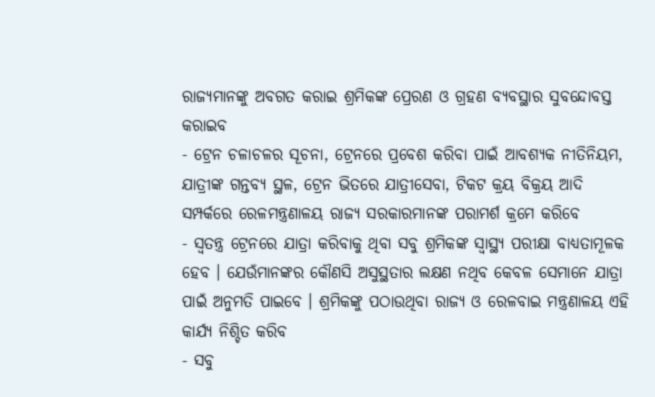ରାଜ୍ୟମାନଙ୍କୁ ଅବଗତ କରାଇ ଶ୍ରମିକଙ୍କ ପ୍ରେରଣ ଓ ଗ୍ରହଣ ବ୍ୟବସ୍ଥାର ସୁବନ୍ଦୋବସ୍ତ କରାଇବ
- ଟ୍ରେନ ଚଳାଚଳର ସୂଚନା, ଟ୍ରେନରେ ପ୍ରବେଶ କରିବା ପାଇଁ ଆବଶ୍ୟକ ନୀତିନିୟମ, ଯାତ୍ରୀଙ୍କ ଗନ୍ତବ୍ୟ ସ୍ଥଳ, ଟ୍ରେନ ଭିତରେ ଯାତ୍ରୀସେବା, ଟିକଟ କ୍ରୟ ବିକ୍ରୟ ଆଦି ସମ୍ପର୍କରେ ରେଳମନ୍ତ୍ରଣାଳୟ ରାଜ୍ୟ ସରକାରମାନଙ୍କ ପରାମର୍ଶ କ୍ରମେ କରିବେ
- ସ୍ୱତନ୍ତ୍ର ଟ୍ରେନରେ ଯାତ୍ରା କରିବାକୁ ଥିବା ସବୁ ଶ୍ରମିକଙ୍କ ସ୍ୱାସ୍ଥ୍ୟ ପରୀକ୍ଷା ବାଧ୍ୟତାମୂଳକ ହେବ । ଯେଉଁମାନଙ୍କର କୌଣସି ଅସୁସ୍ଥତାର ଲକ୍ଷଣ ନଥିବ କେବଳ ସେମାନେ ଯାତ୍ରା ପାଇଁ ଅନୁମତି ପାଇବେ । ଶ୍ରମିକଙ୍କୁ ପଠାଉଥିବା ରାଜ୍ୟ ଓ ରେଳବାଇ ମନ୍ତ୍ରଣାଳୟ ଏହି କାର୍ଯ୍ୟ ନିଶ୍ଚିତ କରିବ
- ସବୁ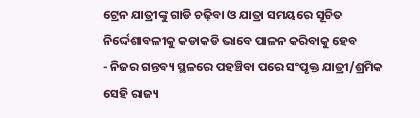ଟ୍ରେନ ଯାତ୍ରୀଙ୍କୁ ଗାଡି ଚଢ଼ିବା ଓ ଯାତ୍ରା ସମୟରେ ସୂଚିତ ନିର୍ଦ୍ଦେଶାବଳୀକୁ କଡାକଡି ଭାବେ ପାଳନ କରିବାକୁ ହେବ
- ନିଜର ଗନ୍ତବ୍ୟ ସ୍ଥଳରେ ପହଞ୍ଚିବା ପରେ ସଂପୃକ୍ତ ଯାତ୍ରୀ/ଶ୍ରମିକ ସେହି ରାଜ୍ୟ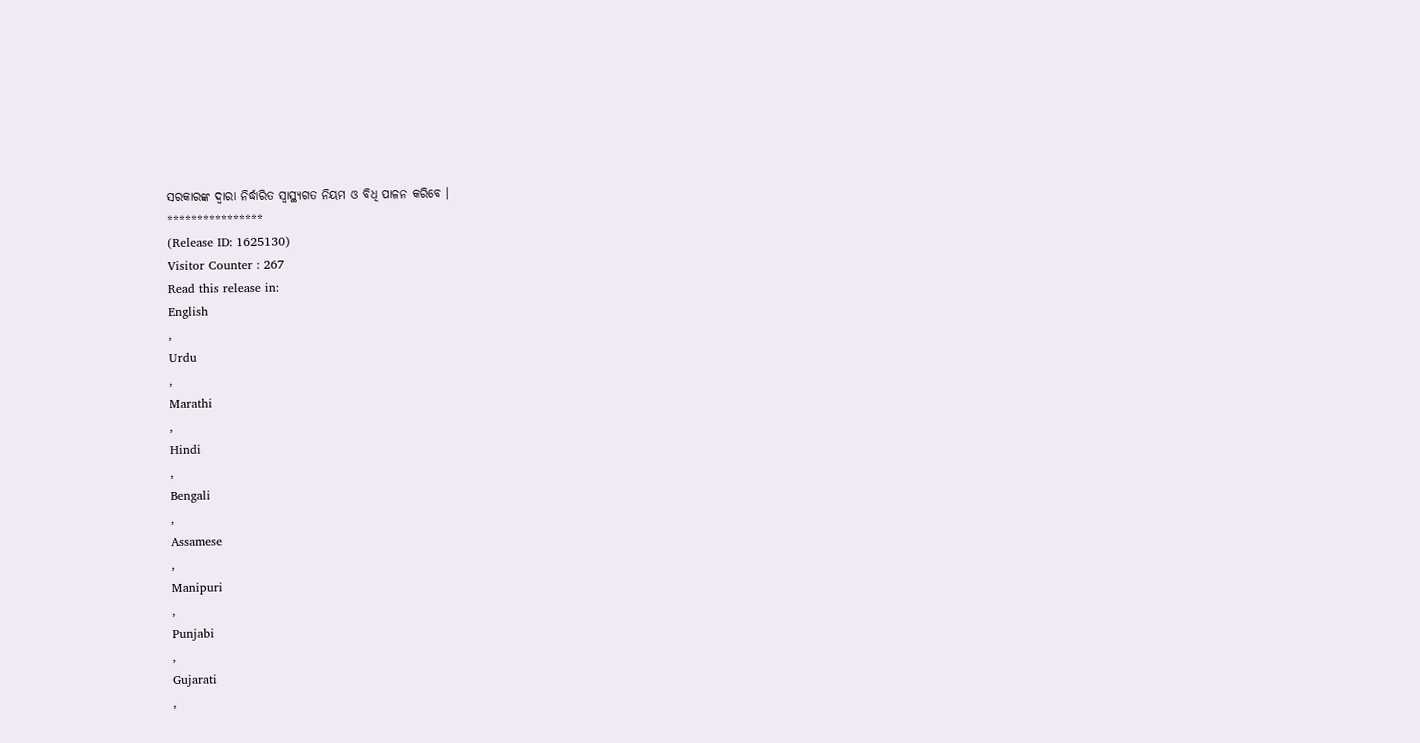ସରକାରଙ୍କ ଦ୍ୱାରା ନିର୍ଦ୍ଧାରିତ ସ୍ୱାସ୍ଥ୍ୟଗତ ନିୟମ ଓ ବିଧି ପାଳନ କରିବେ ।
****************
(Release ID: 1625130)
Visitor Counter : 267
Read this release in:
English
,
Urdu
,
Marathi
,
Hindi
,
Bengali
,
Assamese
,
Manipuri
,
Punjabi
,
Gujarati
,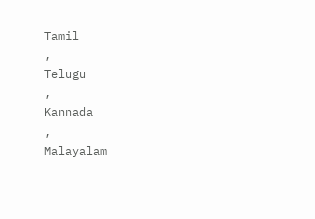Tamil
,
Telugu
,
Kannada
,
Malayalam